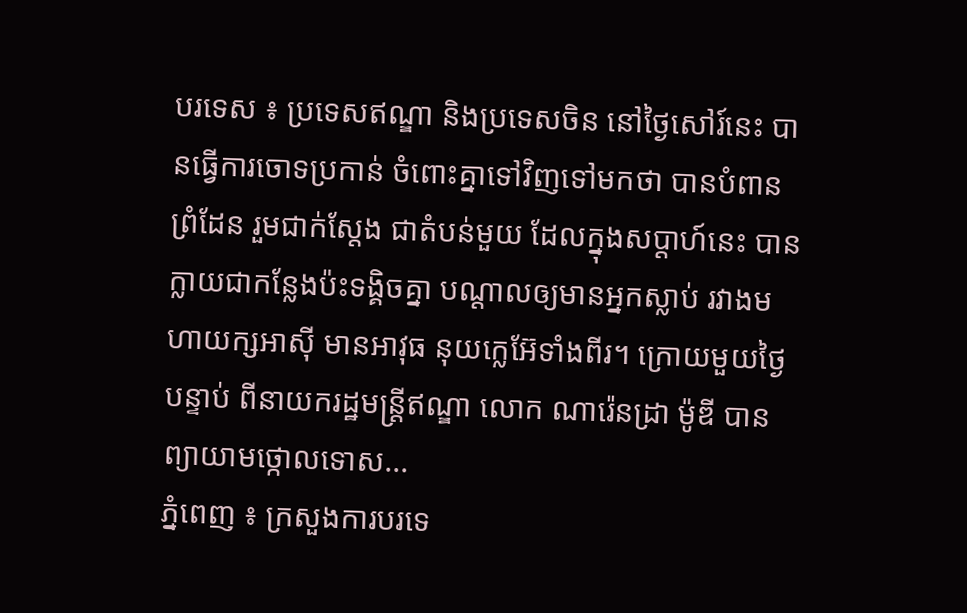បរទេស ៖ ប្រទេសឥណ្ឌា និងប្រទេសចិន នៅថ្ងៃសៅរ៍នេះ បានធ្វើការចោទប្រកាន់ ចំពោះគ្នាទៅវិញទៅមកថា បានបំពានព្រំដែន រួមជាក់ស្តែង ជាតំបន់មួយ ដែលក្នុងសប្ដាហ៍នេះ បានក្លាយជាកន្លែងប៉ះទង្គិចគ្នា បណ្ដាលឲ្យមានអ្នកស្លាប់ រវាងមហាយក្សអាស៊ី មានអាវុធ នុយក្លេអ៊ែទាំងពីរ។ ក្រោយមួយថ្ងៃបន្ទាប់ ពីនាយករដ្ឋមន្ត្រីឥណ្ឌា លោក ណារ៉េនដ្រា ម៉ូឌី បានព្យាយាមថ្កោលទោស...
ភ្នំពេញ ៖ ក្រសួងការបរទេ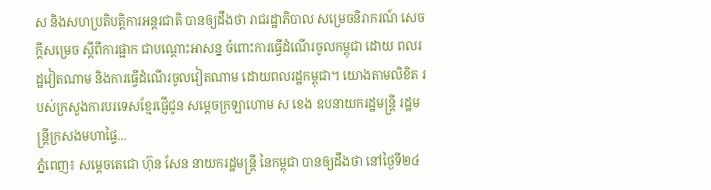ស និងសហប្រតិបត្តិការអន្ដរជាតិ បានឲ្យដឹងថា រាជរដ្ឋាភិបាល សម្រេចនិរាករណ៍ សេចក្ដីសម្រេច ស្ដីពីការផ្អាក ជាបណ្ដោះអាសន្ន ចំពោះការធ្វើដំណើរចូលកម្ពុជា ដោយ ពលរដ្ឋវៀតណាម និងការធ្វើដំណើរចូលវៀតណាម ដោយពលរដ្ឋកម្ពុជា។ យោងតាមលិខិត របស់ក្រសួងការបរទេសខ្មែរផ្ញើជូន សម្ដេចក្រឡាហោម ស ខេង ឧបនាយករដ្ឋមន្រ្តី រដ្ឋមន្រ្តីក្រសងមហាផ្ទៃ...
ភ្នំពេញ៖ សម្ដេចតេជោ ហ៊ុន សែន នាយករដ្ឋមន្ដ្រី នៃកម្ពុជា បានឲ្យដឹងថា នៅថ្ងៃទី២៤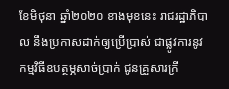ខែមិថុនា ឆ្នាំ២០២០ ខាងមុខនេះ រាជរដ្ឋាភិបាល នឹងប្រកាសដាក់ឲ្យប្រើប្រាស់ ជាផ្លូវការនូវ កម្មវិធីឧបត្ថម្ភសាច់ប្រាក់ ជូនគ្រួសារក្រី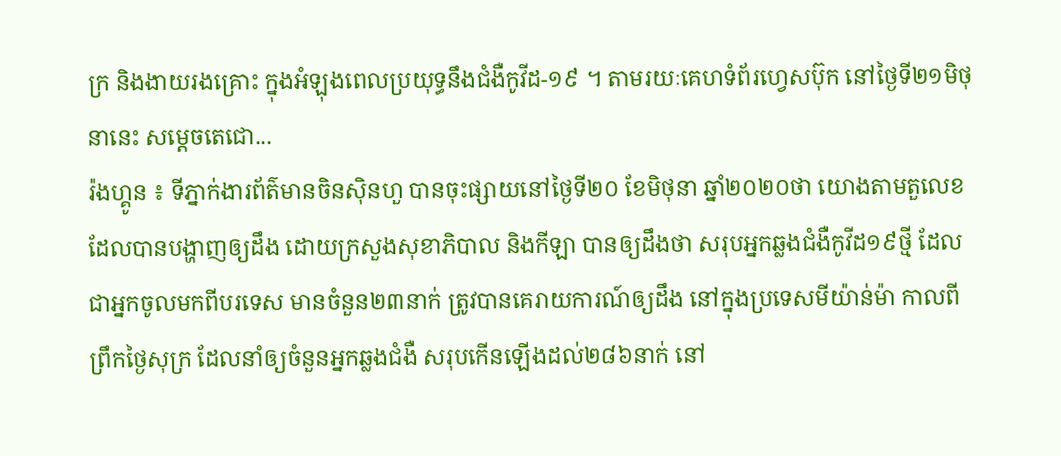ក្រ និងងាយរងគ្រោះ ក្នុងអំឡុងពេលប្រយុទ្ធនឹងជំងឺកូវីដ-១៩ ។ តាមរយៈគេហទំព័រហ្វេសប៊ុក នៅថ្ងៃទី២១មិថុនានេះ សម្ដេចតេជោ...
រ៉ងហ្គូន ៖ ទីភ្នាក់ងារព័ត៌មានចិនស៊ិនហួ បានចុះផ្សាយនៅថ្ងៃទី២០ ខែមិថុនា ឆ្នាំ២០២០ថា យោងតាមតួលេខ ដែលបានបង្ហាញឲ្យដឹង ដោយក្រសួងសុខាភិបាល និងកីឡា បានឲ្យដឹងថា សរុបអ្នកឆ្លងជំងឺកូវីដ១៩ថ្មី ដែលជាអ្នកចូលមកពីបរទេស មានចំនួន២៣នាក់ ត្រូវបានគេរាយការណ៍ឲ្យដឹង នៅក្នុងប្រទេសមីយ៉ាន់ម៉ា កាលពីព្រឹកថ្ងៃសុក្រ ដែលនាំឲ្យចំនួនអ្នកឆ្លងជំងឺ សរុបកើនឡើងដល់២៨៦នាក់ នៅ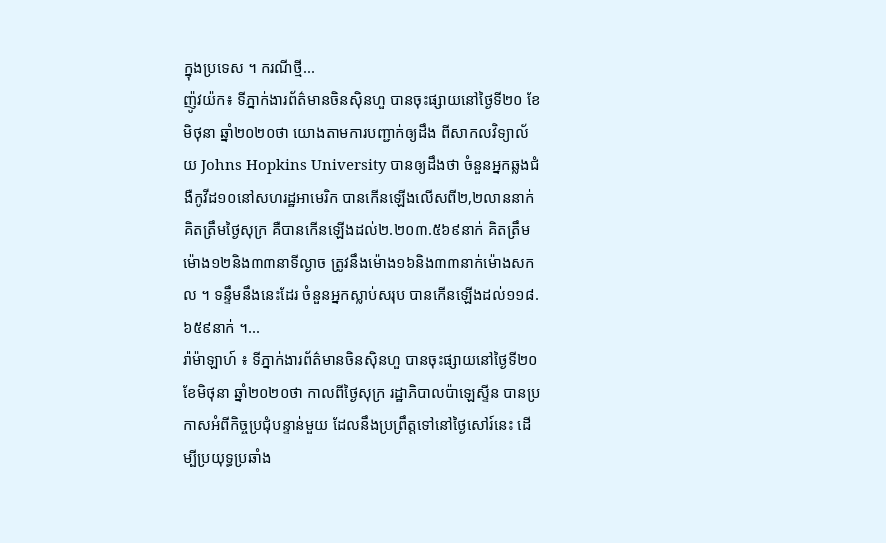ក្នុងប្រទេស ។ ករណីថ្មី...
ញ៉ូវយ៉ក៖ ទីភ្នាក់ងារព័ត៌មានចិនស៊ិនហួ បានចុះផ្សាយនៅថ្ងៃទី២០ ខែមិថុនា ឆ្នាំ២០២០ថា យោងតាមការបញ្ជាក់ឲ្យដឹង ពីសាកលវិទ្យាល័យ Johns Hopkins University បានឲ្យដឹងថា ចំនួនអ្នកឆ្លងជំងឺកូវីដ១០នៅសហរដ្ឋអាមេរិក បានកើនឡើងលើសពី២,២លាននាក់ គិតត្រឹមថ្ងៃសុក្រ គឺបានកើនឡើងដល់២.២០៣.៥៦៩នាក់ គិតត្រឹមម៉ោង១២និង៣៣នាទីល្ងាច ត្រូវនឹងម៉ោង១៦និង៣៣នាក់ម៉ោងសកល ។ ទន្ទឹមនឹងនេះដែរ ចំនួនអ្នកស្លាប់សរុប បានកើនឡើងដល់១១៨.៦៥៩នាក់ ។...
រ៉ាម៉ាឡាហ៍ ៖ ទីភ្នាក់ងារព័ត៌មានចិនស៊ិនហួ បានចុះផ្សាយនៅថ្ងៃទី២០ ខែមិថុនា ឆ្នាំ២០២០ថា កាលពីថ្ងៃសុក្រ រដ្ឋាភិបាលប៉ាឡេស្ទីន បានប្រកាសអំពីកិច្ចប្រជុំបន្ទាន់មួយ ដែលនឹងប្រព្រឹត្តទៅនៅថ្ងៃសៅរ៍នេះ ដើម្បីប្រយុទ្ធប្រឆាំង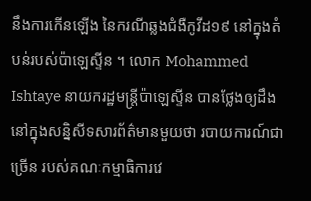នឹងការកើនឡើង នៃករណីឆ្លងជំងឺកូវីដ១៩ នៅក្នុងតំបន់របស់ប៉ាឡេស្ទីន ។ លោក Mohammed Ishtaye នាយករដ្ឋមន្ត្រីប៉ាឡេស្ទីន បានថ្លែងឲ្យដឹង នៅក្នុងសន្និសីទសារព័ត៌មានមួយថា របាយការណ៍ជាច្រើន របស់គណៈកម្មាធិការវេ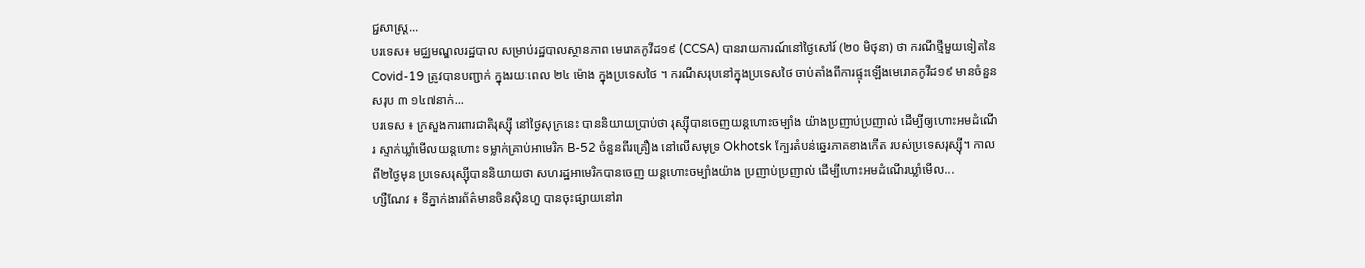ជ្ជសាស្ត្រ...
បរទេស៖ មជ្ឈមណ្ឌលរដ្ឋបាល សម្រាប់រដ្ឋបាលស្ថានភាព មេរោគកូវីដ១៩ (CCSA) បានរាយការណ៍នៅថ្ងៃសៅរ៍ (២០ មិថុនា) ថា ករណីថ្មីមួយទៀតនៃ Covid-19 ត្រូវបានបញ្ជាក់ ក្នុងរយៈពេល ២៤ ម៉ោង ក្នុងប្រទេសថៃ ។ ករណីសរុបនៅក្នុងប្រទេសថៃ ចាប់តាំងពីការផ្ទុះឡើងមេរោគកូវីដ១៩ មានចំនួនសរុប ៣ ១៤៧នាក់...
បរទេស ៖ ក្រសួងការពារជាតិរុស្ស៊ី នៅថ្ងៃសុក្រនេះ បាននិយាយប្រាប់ថា រុស្ស៊ីបានចេញយន្តហោះចម្បាំង យ៉ាងប្រញាប់ប្រញាល់ ដើម្បីឲ្យហោះអមដំណើរ ស្ទាក់ឃ្លាំមើលយន្តហោះ ទម្លាក់គ្រាប់អាមេរិក B-52 ចំនួនពីរគ្រឿង នៅលើសមុទ្រ Okhotsk ក្បែរតំបន់ឆ្នេរភាគខាងកើត របស់ប្រទេសរុស្ស៊ី។ កាលពី២ថ្ងៃមុន ប្រទេសរុស្ស៊ីបាននិយាយថា សហរដ្ឋអាមេរិកបានចេញ យន្តហោះចម្បាំងយ៉ាង ប្រញាប់ប្រញាល់ ដើម្បីហោះអមដំណើរឃ្លាំមើល...
ហ្សឺណែវ ៖ ទីភ្នាក់ងារព័ត៌មានចិនស៊ិនហួ បានចុះផ្សាយនៅរា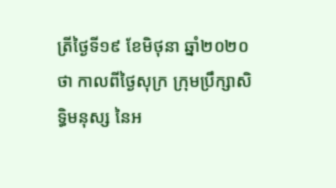ត្រីថ្ងៃទី១៩ ខែមិថុនា ឆ្នាំ២០២០ថា កាលពីថ្ងៃសុក្រ ក្រុមប្រឹក្សាសិទ្ធិមនុស្ស នៃអ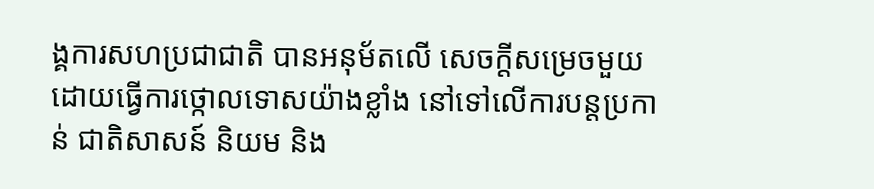ង្គការសហប្រជាជាតិ បានអនុម័តលើ សេចក្តីសម្រេចមួយ ដោយធ្វើការថ្កោលទោសយ៉ាងខ្លាំង នៅទៅលើការបន្តប្រកាន់ ជាតិសាសន៍ និយម និង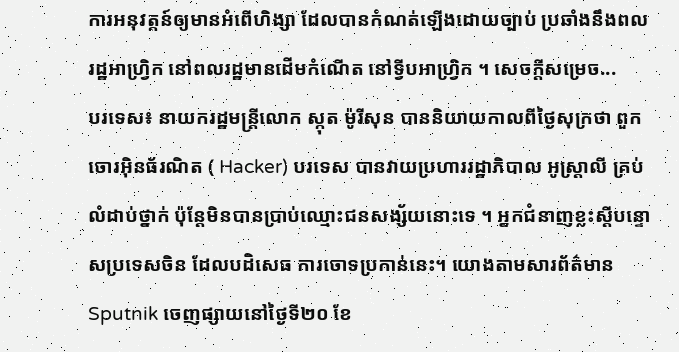ការអនុវត្តន៍ឲ្យមានអំពើហិង្សា ដែលបានកំណត់ឡើងដោយច្បាប់ ប្រឆាំងនឹងពលរដ្ឋអាហ្វ្រិក នៅពលរដ្ឋមានដើមកំណើត នៅទ្វីបអាហ្វ្រិក ។ សេចក្តីសម្រេច...
បរទេស៖ នាយករដ្ឋមន្រ្តីលោក ស្កុត ម៉ូរីសុន បាននិយាយកាលពីថ្ងៃសុក្រថា ពួកចោរអ៊ិនធ័រណិត ( Hacker) បរទេស បានវាយប្រហាររដ្ឋាភិបាល អូស្រ្តាលី គ្រប់លំដាប់ថ្នាក់ ប៉ុន្តែមិនបានប្រាប់ឈ្មោះជនសង្ស័យនោះទេ ។ អ្នកជំនាញខ្លះស្តីបន្ទោសប្រទេសចិន ដែលបដិសេធ ការចោទប្រកាន់នេះ។ យោងតាមសារព័ត៌មាន Sputnik ចេញផ្សាយនៅថ្ងៃទី២០ ខែ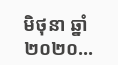មិថុនា ឆ្នាំ២០២០...